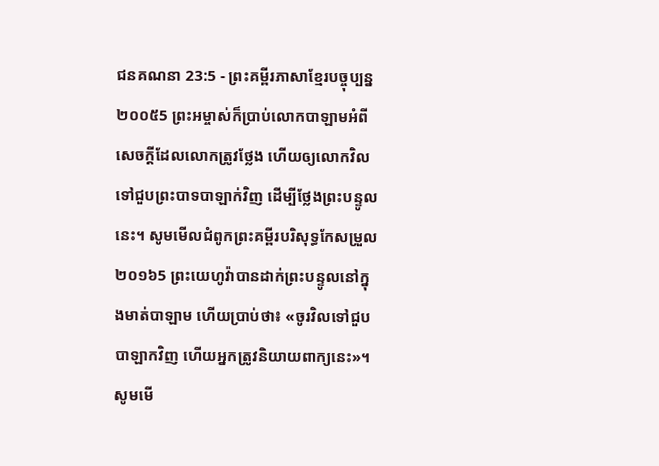ជនគណនា 23:5 - ព្រះគម្ពីរភាសាខ្មែរបច្ចុប្បន្ន ២០០៥5 ព្រះអម្ចាស់ក៏ប្រាប់លោកបាឡាមអំពីសេចក្ដីដែលលោកត្រូវថ្លែង ហើយឲ្យលោកវិលទៅជួបព្រះបាទបាឡាក់វិញ ដើម្បីថ្លែងព្រះបន្ទូលនេះ។ សូមមើលជំពូកព្រះគម្ពីរបរិសុទ្ធកែសម្រួល ២០១៦5 ព្រះយេហូវ៉ាបានដាក់ព្រះបន្ទូលនៅក្នុងមាត់បាឡាម ហើយប្រាប់ថា៖ «ចូរវិលទៅជួបបាឡាកវិញ ហើយអ្នកត្រូវនិយាយពាក្យនេះ»។ សូមមើ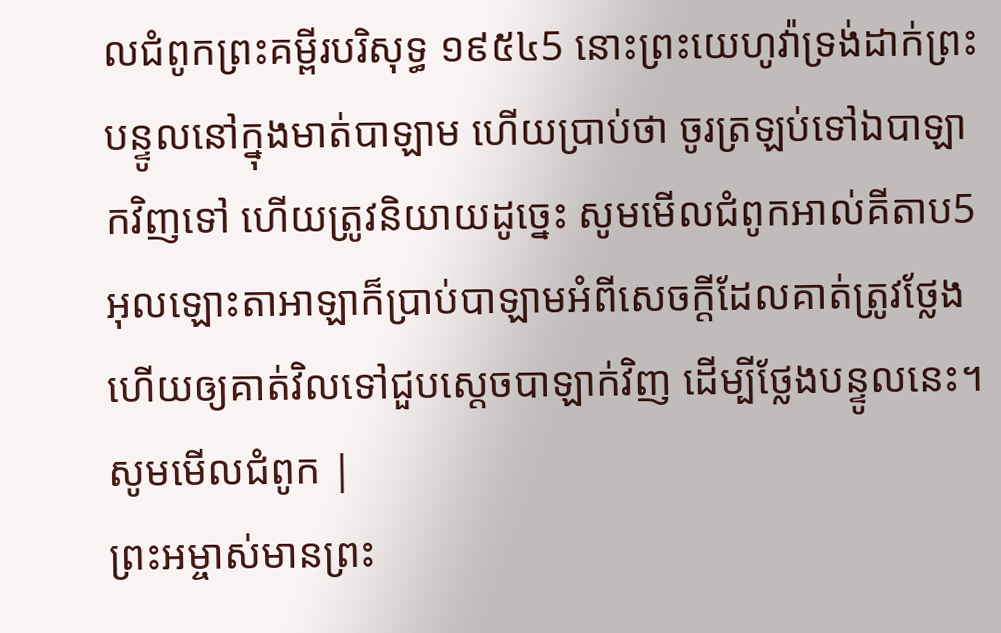លជំពូកព្រះគម្ពីរបរិសុទ្ធ ១៩៥៤5 នោះព្រះយេហូវ៉ាទ្រង់ដាក់ព្រះបន្ទូលនៅក្នុងមាត់បាឡាម ហើយប្រាប់ថា ចូរត្រឡប់ទៅឯបាឡាកវិញទៅ ហើយត្រូវនិយាយដូច្នេះ សូមមើលជំពូកអាល់គីតាប5 អុលឡោះតាអាឡាក៏ប្រាប់បាឡាមអំពីសេចក្តីដែលគាត់ត្រូវថ្លែង ហើយឲ្យគាត់វិលទៅជួបស្តេចបាឡាក់វិញ ដើម្បីថ្លែងបន្ទូលនេះ។ សូមមើលជំពូក |
ព្រះអម្ចាស់មានព្រះ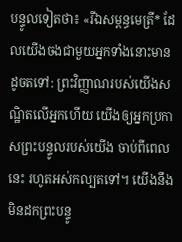បន្ទូលទៀតថា៖ «រីឯសម្ពន្ធមេត្រី* ដែលយើងចងជាមួយអ្នកទាំងនោះមានដូចតទៅ: ព្រះវិញ្ញាណរបស់យើងសណ្ឋិតលើអ្នកហើយ យើងឲ្យអ្នកប្រកាសព្រះបន្ទូលរបស់យើង ចាប់ពីពេលនេះ រហូតអស់កល្បតទៅ។ យើងនឹងមិនដកព្រះបន្ទូ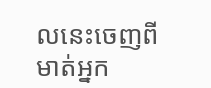លនេះចេញពីមាត់អ្នក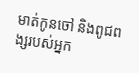មាត់កូនចៅ និងពូជពង្សរបស់អ្នក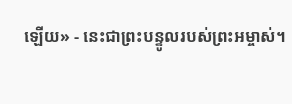ឡើយ» - នេះជាព្រះបន្ទូលរបស់ព្រះអម្ចាស់។